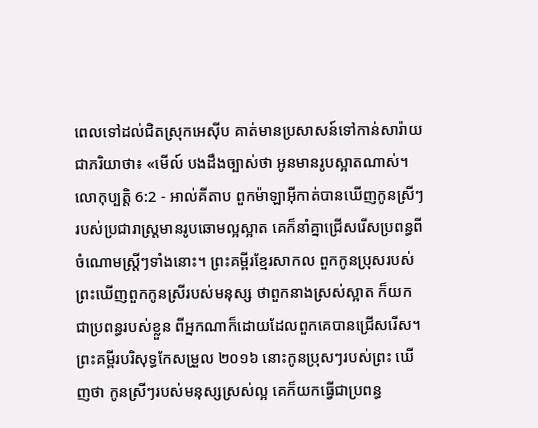ពេលទៅដល់ជិតស្រុកអេស៊ីប គាត់មានប្រសាសន៍ទៅកាន់សារ៉ាយ ជាភរិយាថា៖ «មើល៍ បងដឹងច្បាស់ថា អូនមានរូបស្អាតណាស់។
លោកុប្បត្តិ 6:2 - អាល់គីតាប ពួកម៉ាឡាអ៊ីកាត់បានឃើញកូនស្រីៗរបស់ប្រជារាស្រ្តមានរូបឆោមល្អស្អាត គេក៏នាំគ្នាជ្រើសរើសប្រពន្ធពីចំណោមស្ត្រីៗទាំងនោះ។ ព្រះគម្ពីរខ្មែរសាកល ពួកកូនប្រុសរបស់ព្រះឃើញពួកកូនស្រីរបស់មនុស្ស ថាពួកនាងស្រស់ស្អាត ក៏យកជាប្រពន្ធរបស់ខ្លួន ពីអ្នកណាក៏ដោយដែលពួកគេបានជ្រើសរើស។ ព្រះគម្ពីរបរិសុទ្ធកែសម្រួល ២០១៦ នោះកូនប្រុសៗរបស់ព្រះ ឃើញថា កូនស្រីៗរបស់មនុស្សស្រស់ល្អ គេក៏យកធ្វើជាប្រពន្ធ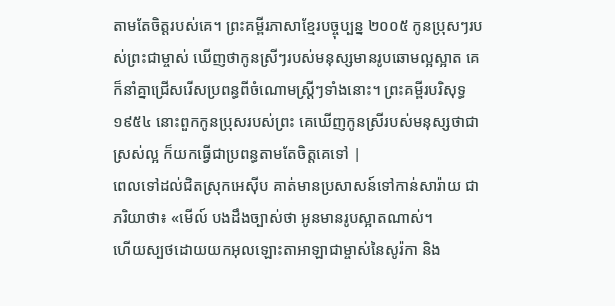តាមតែចិត្តរបស់គេ។ ព្រះគម្ពីរភាសាខ្មែរបច្ចុប្បន្ន ២០០៥ កូនប្រុសៗរបស់ព្រះជាម្ចាស់ ឃើញថាកូនស្រីៗរបស់មនុស្សមានរូបឆោមល្អស្អាត គេក៏នាំគ្នាជ្រើសរើសប្រពន្ធពីចំណោមស្ត្រីៗទាំងនោះ។ ព្រះគម្ពីរបរិសុទ្ធ ១៩៥៤ នោះពួកកូនប្រុសរបស់ព្រះ គេឃើញកូនស្រីរបស់មនុស្សថាជាស្រស់ល្អ ក៏យកធ្វើជាប្រពន្ធតាមតែចិត្តគេទៅ |
ពេលទៅដល់ជិតស្រុកអេស៊ីប គាត់មានប្រសាសន៍ទៅកាន់សារ៉ាយ ជាភរិយាថា៖ «មើល៍ បងដឹងច្បាស់ថា អូនមានរូបស្អាតណាស់។
ហើយស្បថដោយយកអុលឡោះតាអាឡាជាម្ចាស់នៃសូរ៉កា និង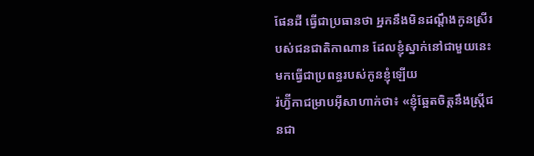ផែនដី ធ្វើជាប្រធានថា អ្នកនឹងមិនដណ្តឹងកូនស្រីរបស់ជនជាតិកាណាន ដែលខ្ញុំស្នាក់នៅជាមួយនេះ មកធ្វើជាប្រពន្ធរបស់កូនខ្ញុំឡើយ
រ៉ហ្វ៊ីកាជម្រាបអ៊ីសាហាក់ថា៖ «ខ្ញុំឆ្អែតចិត្តនឹងស្ត្រីជនជា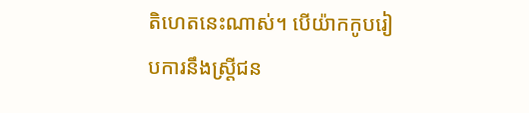តិហេតនេះណាស់។ បើយ៉ាកកូបរៀបការនឹងស្ត្រីជន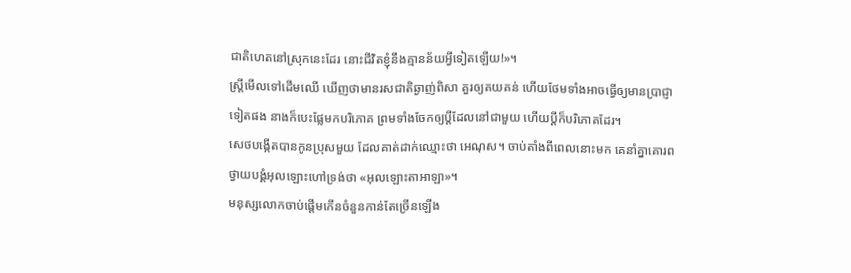ជាតិហេតនៅស្រុកនេះដែរ នោះជីវិតខ្ញុំនឹងគ្មានន័យអ្វីទៀតឡើយ!»។
ស្ត្រីមើលទៅដើមឈើ ឃើញថាមានរសជាតិឆ្ងាញ់ពិសា គួរឲ្យគយគន់ ហើយថែមទាំងអាចធ្វើឲ្យមានប្រាជ្ញាទៀតផង នាងក៏បេះផ្លែមកបរិភោគ ព្រមទាំងចែកឲ្យប្ដីដែលនៅជាមួយ ហើយប្ដីក៏បរិភោគដែរ។
សេថបង្កើតបានកូនប្រុសមួយ ដែលគាត់ដាក់ឈ្មោះថា អេណុស។ ចាប់តាំងពីពេលនោះមក គេនាំគ្នាគោរពថ្វាយបង្គំអុលឡោះហៅទ្រង់ថា «អុលឡោះតាអាឡា»។
មនុស្សលោកចាប់ផ្តើមកើនចំនួនកាន់តែច្រើនឡើង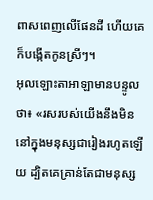ពាសពេញលើផែនដី ហើយគេក៏បង្កើតកូនស្រីៗ។
អុលឡោះតាអាឡាមានបន្ទូលថា៖ «រសរបស់យើងនឹងមិននៅក្នុងមនុស្សជារៀងរហូតឡើយ ដ្បិតគេគ្រាន់តែជាមនុស្ស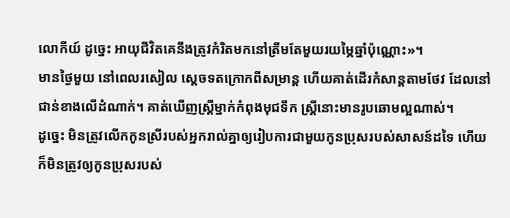លោកីយ៍ ដូច្នេះ អាយុជីវិតគេនឹងត្រូវកំរិតមកនៅត្រឹមតែមួយរយម្ភៃឆ្នាំប៉ុណ្ណោះ»។
មានថ្ងៃមួយ នៅពេលរសៀល ស្តេចទតក្រោកពីសម្រាន្ត ហើយគាត់ដើរកំសាន្តតាមថែវ ដែលនៅជាន់ខាងលើដំណាក់។ គាត់ឃើញស្ត្រីម្នាក់កំពុងមុជទឹក ស្ត្រីនោះមានរូបឆោមល្អណាស់។
ដូច្នេះ មិនត្រូវលើកកូនស្រីរបស់អ្នករាល់គ្នាឲ្យរៀបការជាមួយកូនប្រុសរបស់សាសន៍ដទៃ ហើយក៏មិនត្រូវឲ្យកូនប្រុសរបស់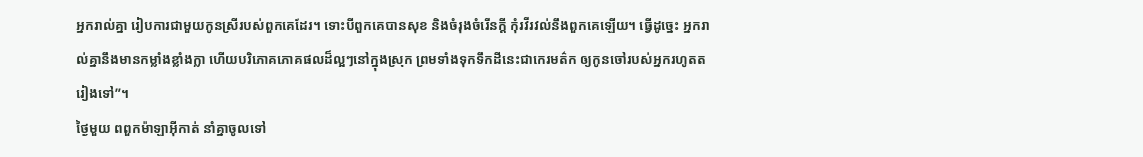អ្នករាល់គ្នា រៀបការជាមួយកូនស្រីរបស់ពួកគេដែរ។ ទោះបីពួកគេបានសុខ និងចំរុងចំរើនក្ដី កុំរវីរវល់នឹងពួកគេឡើយ។ ធ្វើដូច្នេះ អ្នករាល់គ្នានឹងមានកម្លាំងខ្លាំងក្លា ហើយបរិភោគភោគផលដ៏ល្អៗនៅក្នុងស្រុក ព្រមទាំងទុកទឹកដីនេះជាកេរមត៌ក ឲ្យកូនចៅរបស់អ្នករហូតតរៀងទៅ”។
ថ្ងៃមួយ ពពួកម៉ាឡាអ៊ីកាត់ នាំគ្នាចូលទៅ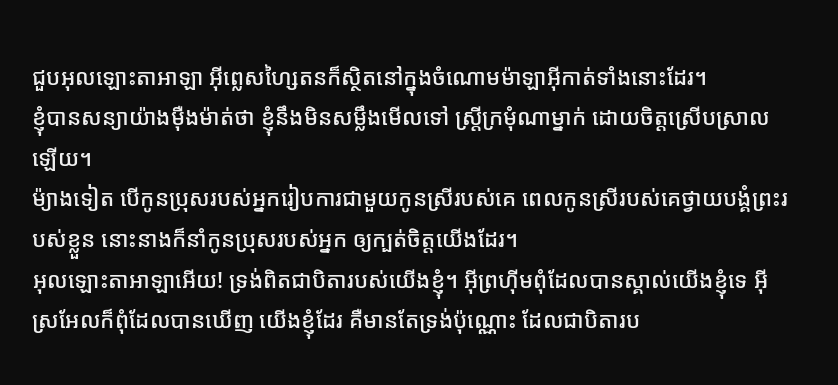ជួបអុលឡោះតាអាឡា អ៊ីព្លេសហ្សៃតនក៏ស្ថិតនៅក្នុងចំណោមម៉ាឡាអ៊ីកាត់ទាំងនោះដែរ។
ខ្ញុំបានសន្យាយ៉ាងម៉ឺងម៉ាត់ថា ខ្ញុំនឹងមិនសម្លឹងមើលទៅ ស្ត្រីក្រមុំណាម្នាក់ ដោយចិត្តស្រើបស្រាលឡើយ។
ម៉្យាងទៀត បើកូនប្រុសរបស់អ្នករៀបការជាមួយកូនស្រីរបស់គេ ពេលកូនស្រីរបស់គេថ្វាយបង្គំព្រះរបស់ខ្លួន នោះនាងក៏នាំកូនប្រុសរបស់អ្នក ឲ្យក្បត់ចិត្តយើងដែរ។
អុលឡោះតាអាឡាអើយ! ទ្រង់ពិតជាបិតារបស់យើងខ្ញុំ។ អ៊ីព្រហ៊ីមពុំដែលបានស្គាល់យើងខ្ញុំទេ អ៊ីស្រអែលក៏ពុំដែលបានឃើញ យើងខ្ញុំដែរ គឺមានតែទ្រង់ប៉ុណ្ណោះ ដែលជាបិតារប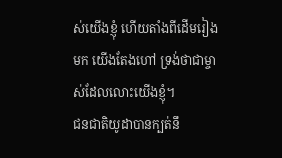ស់យើងខ្ញុំ ហើយតាំងពីដើមរៀងមក យើងតែងហៅ ទ្រង់ថាជាម្ចាស់ដែលលោះយើងខ្ញុំ។
ជនជាតិយូដាបានក្បត់នឹ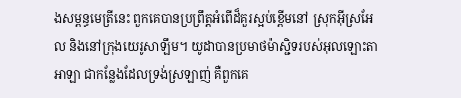ងសម្ពន្ធមេត្រីនេះ ពួកគេបានប្រព្រឹត្តអំពើដ៏គួរស្អប់ខ្ពើមនៅ ស្រុកអ៊ីស្រអែល និងនៅក្រុងយេរូសាឡឹម។ យូដាបានប្រមាថម៉ាស្ជិទរបស់អុលឡោះតាអាឡា ជាកន្លែងដែលទ្រង់ស្រឡាញ់ គឺពួកគេ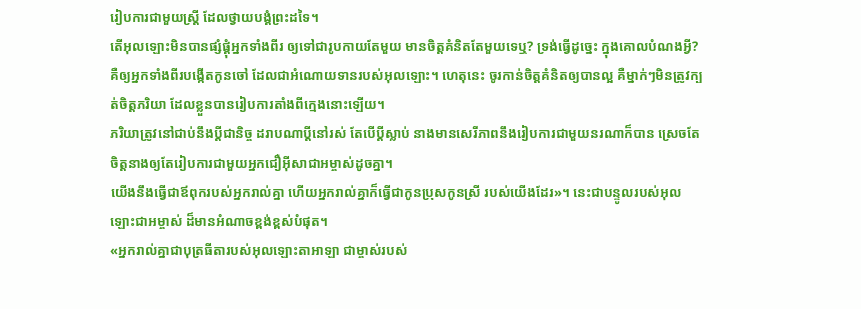រៀបការជាមួយស្ត្រី ដែលថ្វាយបង្គំព្រះដទៃ។
តើអុលឡោះមិនបានផ្សំផ្គុំអ្នកទាំងពីរ ឲ្យទៅជារូបកាយតែមួយ មានចិត្តគំនិតតែមួយទេឬ? ទ្រង់ធ្វើដូច្នេះ ក្នុងគោលបំណងអ្វី? គឺឲ្យអ្នកទាំងពីរបង្កើតកូនចៅ ដែលជាអំណោយទានរបស់អុលឡោះ។ ហេតុនេះ ចូរកាន់ចិត្តគំនិតឲ្យបានល្អ គឺម្នាក់ៗមិនត្រូវក្បត់ចិត្តភរិយា ដែលខ្លួនបានរៀបការតាំងពីក្មេងនោះឡើយ។
ភរិយាត្រូវនៅជាប់នឹងប្ដីជានិច្ច ដរាបណាប្ដីនៅរស់ តែបើប្ដីស្លាប់ នាងមានសេរីភាពនឹងរៀបការជាមួយនរណាក៏បាន ស្រេចតែចិត្ដនាងឲ្យតែរៀបការជាមួយអ្នកជឿអ៊ីសាជាអម្ចាស់ដូចគ្នា។
យើងនឹងធ្វើជាឪពុករបស់អ្នករាល់គ្នា ហើយអ្នករាល់គ្នាក៏ធ្វើជាកូនប្រុសកូនស្រី របស់យើងដែរ»។ នេះជាបន្ទូលរបស់អុលឡោះជាអម្ចាស់ ដ៏មានអំណាចខ្ពង់ខ្ពស់បំផុត។
«អ្នករាល់គ្នាជាបុត្រធីតារបស់អុលឡោះតាអាឡា ជាម្ចាស់របស់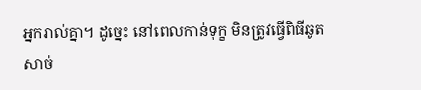អ្នករាល់គ្នា។ ដូច្នេះ នៅពេលកាន់ទុក្ខ មិនត្រូវធ្វើពិធីឆូតសាច់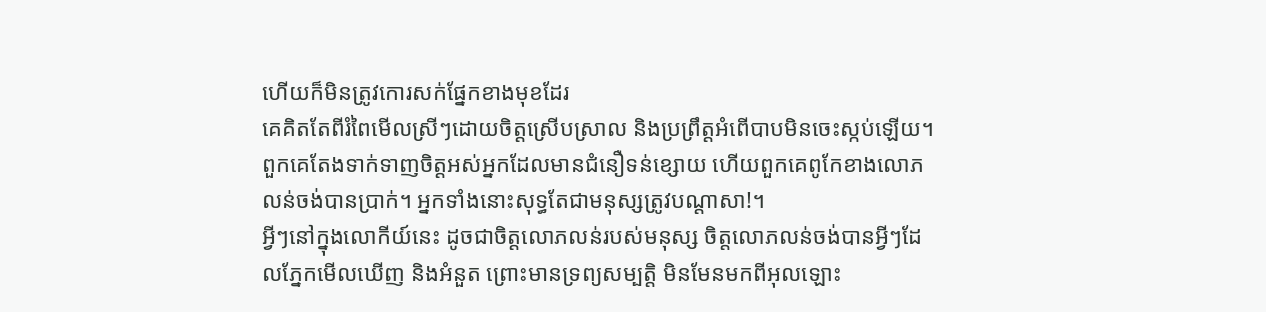ហើយក៏មិនត្រូវកោរសក់ផ្នែកខាងមុខដែរ
គេគិតតែពីរំពៃមើលស្រីៗដោយចិត្ដស្រើបស្រាល និងប្រព្រឹត្ដអំពើបាបមិនចេះស្កប់ឡើយ។ ពួកគេតែងទាក់ទាញចិត្ដអស់អ្នកដែលមានជំនឿទន់ខ្សោយ ហើយពួកគេពូកែខាងលោភលន់ចង់បានប្រាក់។ អ្នកទាំងនោះសុទ្ធតែជាមនុស្សត្រូវបណ្ដាសា!។
អ្វីៗនៅក្នុងលោកីយ៍នេះ ដូចជាចិត្ដលោភលន់របស់មនុស្ស ចិត្ដលោភលន់ចង់បានអ្វីៗដែលភ្នែកមើលឃើញ និងអំនួត ព្រោះមានទ្រព្យសម្បត្តិ មិនមែនមកពីអុលឡោះ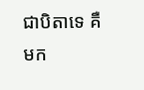ជាបិតាទេ គឺមក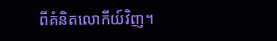ពីគំនិតលោកីយ៍វិញ។